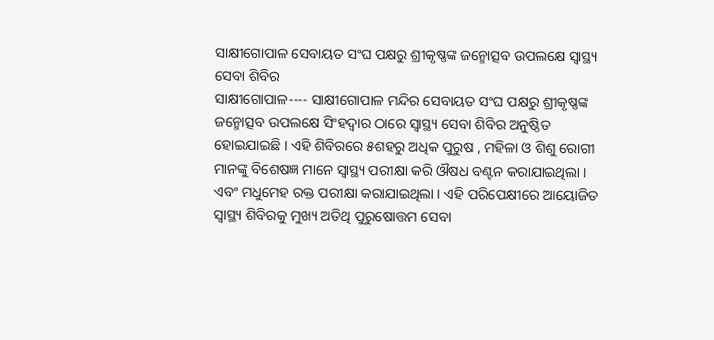ସାକ୍ଷୀଗୋପାଳ ସେବାୟତ ସଂଘ ପକ୍ଷରୁ ଶ୍ରୀକୃଷ୍ଣଙ୍କ ଜନ୍ମୋତ୍ସବ ଉପଲକ୍ଷେ ସ୍ୱାସ୍ଥ୍ୟ ସେବା ଶିବିର
ସାକ୍ଷୀଗୋପାଳ---- ସାକ୍ଷୀଗୋପାଳ ମନ୍ଦିର ସେବାୟତ ସଂଘ ପକ୍ଷରୁ ଶ୍ରୀକୃଷ୍ଣଙ୍କ ଜନ୍ମୋତ୍ସବ ଉପଲକ୍ଷେ ସିଂହଦ୍ୱାର ଠାରେ ସ୍ୱାସ୍ଥ୍ୟ ସେବା ଶିବିର ଅନୁଷ୍ଠିତ ହୋଇଯାଇଛି । ଏହି ଶିବିରରେ ୫ଶହରୁ ଅଧିକ ପୁରୁଷ , ମହିଳା ଓ ଶିଶୁ ରୋଗୀ ମାନଙ୍କୁ ବିଶେଷଜ୍ଞ ମାନେ ସ୍ୱାସ୍ଥ୍ୟ ପରୀକ୍ଷା କରି ଔଷଧ ବଣ୍ଟନ କରାଯାଇଥିଲା । ଏବଂ ମଧୁମେହ ରକ୍ତ ପରୀକ୍ଷା କରାଯାଇଥିଲା । ଏହି ପରିପେକ୍ଷୀରେ ଆୟୋଜିତ ସ୍ୱାସ୍ଥ୍ୟ ଶିବିରକୁ ମୁଖ୍ୟ ଅତିଥି ପୁରୁଷୋତ୍ତମ ସେବା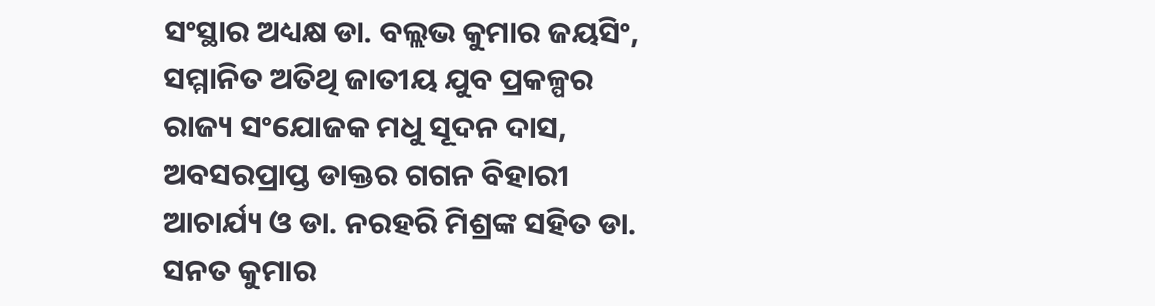ସଂସ୍ଥାର ଅଧ୍ୟକ୍ଷ ଡା. ବଲ୍ଲଭ କୁମାର ଜୟସିଂ, ସମ୍ମାନିତ ଅତିଥି ଜାତୀୟ ଯୁବ ପ୍ରକଳ୍ପର ରାଜ୍ୟ ସଂଯୋଜକ ମଧୁ ସୂଦନ ଦାସ, ଅବସରପ୍ରାପ୍ତ ଡାକ୍ତର ଗଗନ ବିହାରୀ ଆଚାର୍ଯ୍ୟ ଓ ଡା. ନରହରି ମିଶ୍ରଙ୍କ ସହିତ ଡା. ସନତ କୁମାର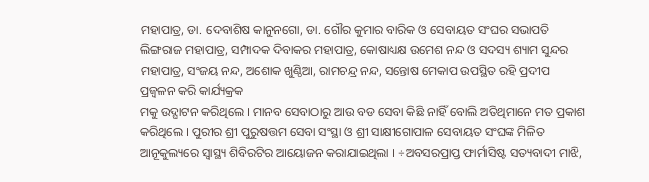ମହାପାତ୍ର, ଡା. ଦେବାଶିଷ କାନୁନଗୋ, ଡା. ଗୌର କୁମାର ବାରିକ ଓ ସେବାୟତ ସଂଘର ସଭାପତି ଲିଙ୍ଗରାଜ ମହାପାତ୍ର, ସମ୍ପାଦକ ଦିବାକର ମହାପାତ୍ର, କୋଷାଧ୍ୟକ୍ଷ ଉମେଶ ନନ୍ଦ ଓ ସଦସ୍ୟ ଶ୍ୟାମ ସୁନ୍ଦର ମହାପାତ୍ର, ସଂଜୟ ନନ୍ଦ, ଅଶୋକ ଖୁଣ୍ଠିଆ, ରାମଚନ୍ଦ୍ର ନନ୍ଦ, ସନ୍ତୋଷ ମେକାପ ଉପସ୍ଥିତ ରହି ପ୍ରଦୀପ ପ୍ରଜ୍ୱଳନ କରି କାର୍ଯ୍ୟକ୍ରକ
ମକୁ ଉଦ୍ଘାଟନ କରିଥିଲେ । ମାନବ ସେବାଠାରୁ ଆଉ ବଡ ସେବା କିଛି ନାହିଁ ବୋଲି ଅତିଥିମାନେ ମତ ପ୍ରକାଶ କରିଥିଲେ । ପୁରୀର ଶ୍ରୀ ପୁରୁଷତ୍ତମ ସେବା ସଂସ୍ଥା ଓ ଶ୍ରୀ ସାକ୍ଷୀଗୋପାଳ ସେବାୟତ ସଂଘଙ୍କ ମିଳିତ ଆନୂକୁଲ୍ୟରେ ସ୍ୱାସ୍ଥ୍ୟ ଶିବିରଟିର ଆୟୋଜନ କରାଯାଇଥିଲା । ÷ଅବସରପ୍ରାପ୍ତ ଫାର୍ମାସିଷ୍ଟ ସତ୍ୟବାଦୀ ମାଝି,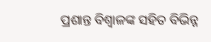ପ୍ରଶାନ୍ତ ବିଶ୍ୱାଳଙ୍କ ସହିତ ବିଭିନ୍ନ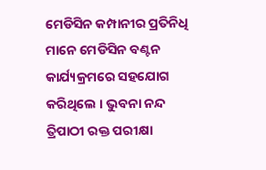ମେଡିସିନ କମ୍ପାନୀର ପ୍ରତିନିଧି ମାନେ ମେଡିସିନ ବଣ୍ଟନ କାର୍ଯ୍ୟକ୍ରମରେ ସହଯୋଗ କରିଥିଲେ । ଭୁବନା ନନ୍ଦ ତ୍ରିପାଠୀ ରକ୍ତ ପରୀକ୍ଷା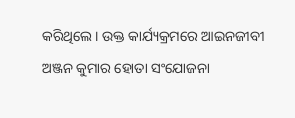କରିଥିଲେ । ଉକ୍ତ କାର୍ଯ୍ୟକ୍ରମରେ ଆଇନଜୀବୀ ଅଞ୍ଜନ କୁମାର ହୋତା ସଂଯୋଜନା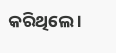କରିଥିଲେ ।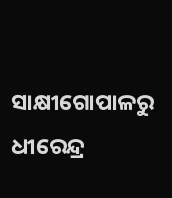ସାକ୍ଷୀଗୋପାଳରୁ ଧୀରେନ୍ଦ୍ର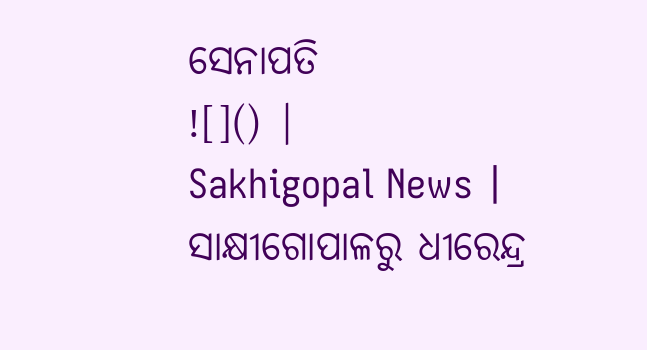ସେନାପତି
![]() |
Sakhigopal News |
ସାକ୍ଷୀଗୋପାଳରୁ ଧୀରେନ୍ଦ୍ର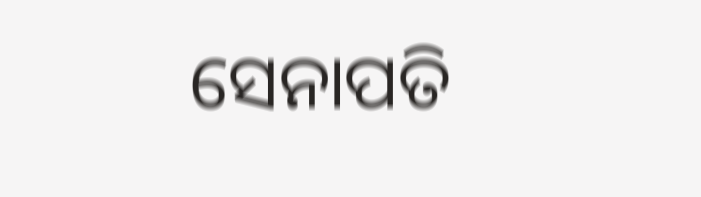ସେନାପତି